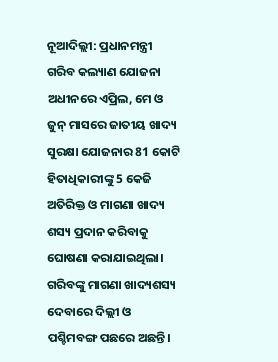ନୂଆଦିଲ୍ଲୀ: ପ୍ରଧାନମନ୍ତ୍ରୀ ଗରିବ କଲ୍ୟାଣ ଯୋଜନା ଅଧୀନରେ ଏପ୍ରିଲ, ମେ ଓ ଜୁନ୍ ମାସରେ ଜାତୀୟ ଖାଦ୍ୟ ସୁରକ୍ଷା ଯୋଜନାର 81 କୋଟି ହିତାଧିକାରୀଙ୍କୁ 5 କେଜି ଅତିରିକ୍ତ ଓ ମାଗଣା ଖାଦ୍ୟ ଶସ୍ୟ ପ୍ରଦାନ କରିବାକୁ ଘୋଷଣା କରାଯାଇଥିଲା। ଗରିବଙ୍କୁ ମାଗଣା ଖାଦ୍ୟଶସ୍ୟ ଦେବାରେ ଦିଲ୍ଲୀ ଓ ପଶ୍ଚିମବଙ୍ଗ ପଛରେ ଅଛନ୍ତି।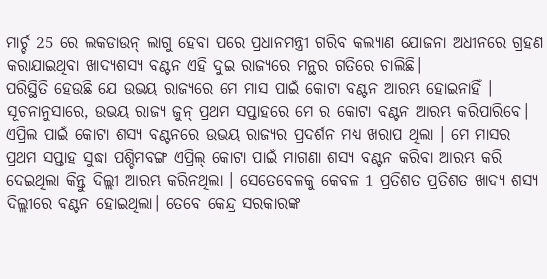ମାର୍ଚ୍ଚ 25 ରେ ଲକଡାଉନ୍ ଲାଗୁ ହେବା ପରେ ପ୍ରଧାନମନ୍ତ୍ରୀ ଗରିବ କଲ୍ୟାଣ ଯୋଜନା ଅଧୀନରେ ଗ୍ରହଣ କରାଯାଇଥିବା ଖାଦ୍ୟଶସ୍ୟ ବଣ୍ଟନ ଏହି ଦୁଇ ରାଜ୍ୟରେ ମନ୍ଥର ଗତିରେ ଚାଲିଛି।
ପରିସ୍ଥିତି ହେଉଛି ଯେ ଉଭୟ ରାଜ୍ୟରେ ମେ ମାସ ପାଇଁ କୋଟା ବଣ୍ଟନ ଆରମ୍ଭ ହୋଇନାହିଁ । ସୂଚନାନୁସାରେ, ଉଭୟ ରାଜ୍ୟ ଜୁନ୍ ପ୍ରଥମ ସପ୍ତାହରେ ମେ ର କୋଟା ବଣ୍ଟନ ଆରମ୍ଭ କରିପାରିବେ। ଏପ୍ରିଲ ପାଇଁ କୋଟା ଶସ୍ୟ ବଣ୍ଟନରେ ଉଭୟ ରାଜ୍ୟର ପ୍ରଦର୍ଶନ ମଧ୍ୟ ଖରାପ ଥିଲା । ମେ ମାସର ପ୍ରଥମ ସପ୍ତାହ ସୁଦ୍ଧା ପଶ୍ଚିମବଙ୍ଗ ଏପ୍ରିଲ୍ କୋଟା ପାଇଁ ମାଗଣା ଶସ୍ୟ ବଣ୍ଟନ କରିବା ଆରମ୍ଭ କରି ଦେଇଥିଲା କିନ୍ତୁ ଦିଲ୍ଲୀ ଆରମ୍ଭ କରିନଥିଲା । ସେତେବେଳକୁ କେବଳ 1 ପ୍ରତିଶତ ପ୍ରତିଶତ ଖାଦ୍ୟ ଶସ୍ୟ ଦିଲ୍ଲୀରେ ବଣ୍ଟନ ହୋଇଥିଲା। ତେବେ କେନ୍ଦ୍ର ସରକାରଙ୍କ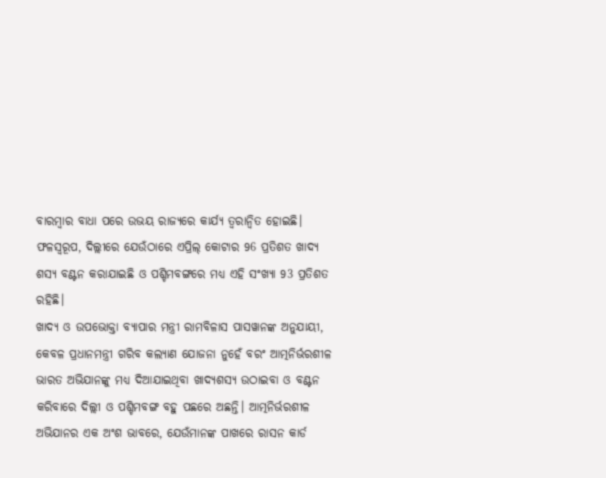ବାରମ୍ବାର ବାଧା ପରେ ଉଭୟ ରାଜ୍ୟରେ କାର୍ଯ୍ୟ ତ୍ବରାନ୍ବିତ ହୋଇଛି। ଫଳସ୍ବରୂପ, ଦିଲ୍ଲୀରେ ଯେଉଁଠାରେ ଏପ୍ରିଲ୍ କୋଟାର 96 ପ୍ରତିଶତ ଖାଦ୍ୟ ଶସ୍ୟ ବଣ୍ଟନ କରାଯାଇଛି ଓ ପଶ୍ଚିମବଙ୍ଗରେ ମଧ୍ୟ ଏହି ସଂଖ୍ୟା 93 ପ୍ରତିଶତ ରହିଛି।
ଖାଦ୍ୟ ଓ ଉପଭୋକ୍ତା ବ୍ୟାପାର ମନ୍ତ୍ରୀ ରାମବିଳାସ ପାସୱାନଙ୍କ ଅନୁଯାୟୀ, କେବଳ ପ୍ରଧାନମନ୍ତ୍ରୀ ଗରିବ କଲ୍ୟାଣ ଯୋଜନା ନୁହେଁ ବରଂ ଆତ୍ମନିର୍ଭରଶୀଳ ଭାରତ ଅଭିଯାନଙ୍କୁ ମଧ୍ୟ ଦିଆଯାଇଥିବା ଖାଦ୍ୟଶସ୍ୟ ଉଠାଇବା ଓ ବଣ୍ଟନ କରିବାରେ ଦିଲ୍ଲୀ ଓ ପଶ୍ଚିମବଙ୍ଗ ବହୁ ପଛରେ ଅଛନ୍ତି। ଆତ୍ମନିର୍ଭରଶୀଳ ଅଭିଯାନର ଏକ ଅଂଶ ଭାବରେ, ଯେଉଁମାନଙ୍କ ପାଖରେ ରାସନ କାର୍ଡ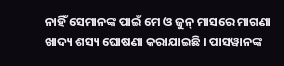ନାହିଁ ସେମାନଙ୍କ ପାଇଁ ମେ ଓ ଜୁନ୍ ମାସରେ ମାଗଣା ଖାଦ୍ୟ ଶସ୍ୟ ଘୋଷଣା କରାଯାଇଛି । ପାସୱାନଙ୍କ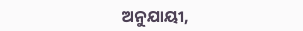ଅନୁଯାୟୀ,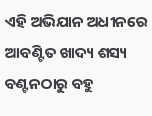ଏହି ଅଭିଯାନ ଅଧୀନରେ ଆବଣ୍ଟିତ ଖାଦ୍ୟ ଶସ୍ୟ ବଣ୍ଟନଠାରୁ ବହୁ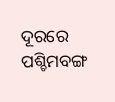ଦୂରରେ ପଶ୍ଚିମବଙ୍ଗ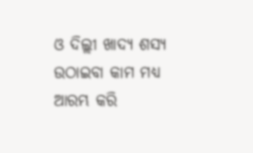ଓ ଦିଲ୍ଲୀ ଖାଦ୍ୟ ଶସ୍ୟ ଉଠାଇବା କାମ ମଧ୍ୟ ଆରମ୍ଭ କରି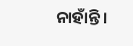ନାହାଁନ୍ତି।